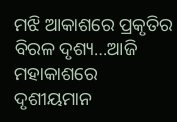ମଝି ଆକାଶରେ ପ୍ରକୃତିର ବିରଳ ଦୃଶ୍ୟ…ଆଜି ମହାକାଶରେ ଦୃଶୀୟମାନ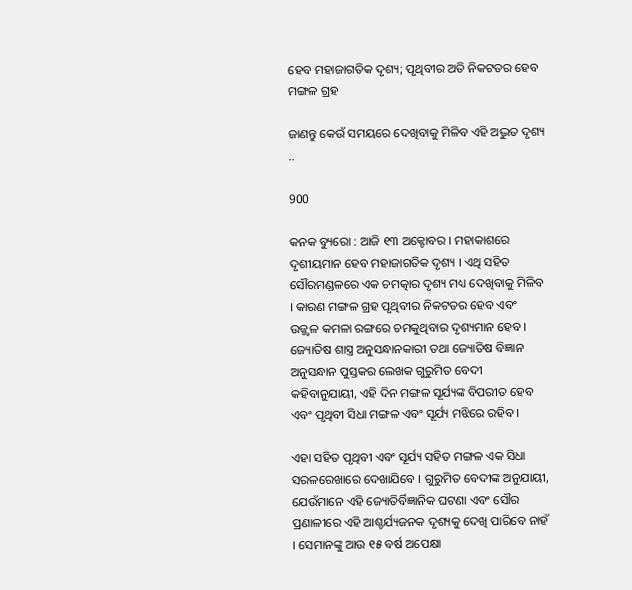ହେବ ମହାଜାଗତିକ ଦୃଶ୍ୟ; ପୃଥିବୀର ଅତି ନିକଟତର ହେବ ମଙ୍ଗଳ ଗ୍ରହ

ଜାଣନ୍ତୁ କେଉଁ ସମୟରେ ଦେଖିବାକୁ ମିଳିବ ଏହି ଅଦ୍ଭୁତ ଦୃଶ୍ୟ ..

900

କନକ ବ୍ୟୁରୋ : ଆଜି ୧୩ ଅକ୍ଟୋବର । ମହାକାଶରେ ଦୃଶୀୟମାନ ହେବ ମହାଜାଗତିକ ଦୃଶ୍ୟ । ଏଥି ସହିତ ସୌରମଣ୍ଡଳରେ ଏକ ଚମତ୍କାର ଦୃଶ୍ୟ ମଧ୍ୟ ଦେଖିବାକୁ ମିଳିବ । କାରଣ ମଙ୍ଗଳ ଗ୍ରହ ପୃଥିବୀର ନିକଟତର ହେବ ଏବଂ ଉଜ୍ଜ୍ୱଳ କମଳା ରଙ୍ଗରେ ଚମକୁଥିବାର ଦୃଶ୍ୟମାନ ହେବ । ଜ୍ୟୋତିଷ ଶାସ୍ତ୍ର ଅନୁସନ୍ଧାନକାରୀ ତଥା ଜ୍ୟୋତିଷ ବିଜ୍ଞାନ ଅନୁସନ୍ଧାନ ପୁସ୍ତକର ଲେଖକ ଗୁରୁମିତ ବେଦୀ କହିବାନୁଯାୟୀ, ଏହି ଦିନ ମଙ୍ଗଳ ସୂର୍ଯ୍ୟଙ୍କ ବିପରୀତ ହେବ ଏବଂ ପୃଥିବୀ ସିଧା ମଙ୍ଗଳ ଏବଂ ସୂର୍ଯ୍ୟ ମଝିରେ ରହିବ ।

ଏହା ସହିତ ପୃଥିବୀ ଏବଂ ସୂର୍ଯ୍ୟ ସହିତ ମଙ୍ଗଳ ଏକ ସିଧା ସରଳରେଖାରେ ଦେଖାଯିବେ । ଗୁରୁମିତ ବେଦୀଙ୍କ ଅନୁଯାୟୀ, ଯେଉଁମାନେ ଏହି ଜ୍ୟୋତିର୍ବିଜ୍ଞାନିକ ଘଟଣା ଏବଂ ସୌର ପ୍ରଣାଳୀରେ ଏହି ଆଶ୍ଚର୍ଯ୍ୟଜନକ ଦୃଶ୍ୟକୁ ଦେଖି ପାରିବେ ନାହଁ । ସେମାନଙ୍କୁ ଆଉ ୧୫ ବର୍ଷ ଅପେକ୍ଷା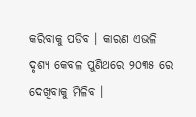କରିବାକୁ ପଡିବ । କାରଣ ଏଭଳି ଦୃଶ୍ୟ କେବଳ ପୁଣିଥରେ ୨୦୩୫ ରେ ଦେଖିବାକୁ ମିଳିବ ।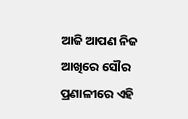ଆଜି ଆପଣ ନିଜ ଆଖିରେ ସୌର ପ୍ରଣାଳୀରେ ଏହି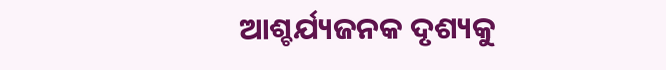ଆଶ୍ଚର୍ଯ୍ୟଜନକ ଦୃଶ୍ୟକୁ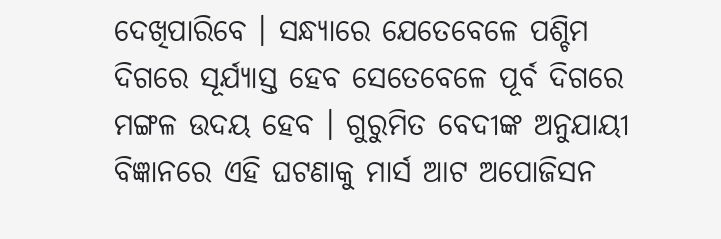ଦେଖିପାରିବେ । ସନ୍ଧ୍ୟାରେ ଯେତେବେଳେ ପଶ୍ଚିମ ଦିଗରେ ସୂର୍ଯ୍ୟାସ୍ତ ହେବ ସେତେବେଳେ ପୂର୍ବ ଦିଗରେ ମଙ୍ଗଳ ଉଦୟ ହେବ । ଗୁରୁମିତ ବେଦୀଙ୍କ ଅନୁଯାୟୀ ବିଜ୍ଞାନରେ ଏହି ଘଟଣାକୁ ମାର୍ସ ଆଟ ଅପୋଜିସନ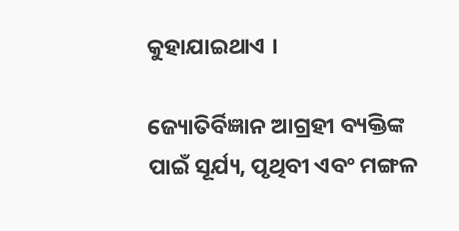କୁହାଯାଇଥାଏ ।

ଜ୍ୟୋତିର୍ବିଜ୍ଞାନ ଆଗ୍ରହୀ ବ୍ୟକ୍ତିଙ୍କ ପାଇଁ ସୂର୍ଯ୍ୟ, ପୃଥିବୀ ଏବଂ ମଙ୍ଗଳ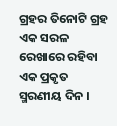ଗ୍ରହର ତିନୋଟି ଗ୍ରହ ଏକ ସରଳ ରେଖାରେ ରହିବା ଏକ ପ୍ରକୃତ ସ୍ମରଣୀୟ ଦିନ ।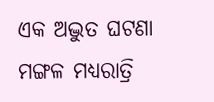ଏକ ଅଦ୍ଭୁତ ଘଟଣା  ମଙ୍ଗଳ ମଧ୍ୟରାତ୍ରି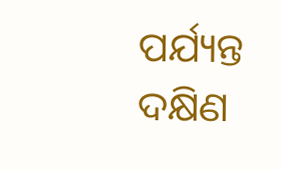ପର୍ଯ୍ୟନ୍ତ ଦକ୍ଷିଣ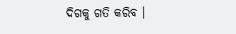ଦିଗକୁ ଗତି କରିବ ।